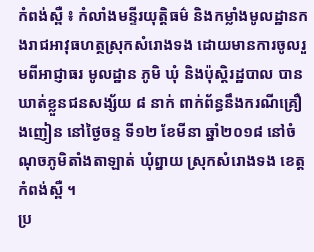កំពង់ស្ពឺ ៖ កំលាំងមន្ទីរយុត្តិធម៌ និងកម្លាំងមូលដ្ឋានកងរាជអាវុធហត្ថស្រុកសំរោងទង ដោយមានការចូលរួមពីអាជ្ញាធរ មូលដ្ឋាន ភូមិ ឃុំ និងប៉ុស្តិរដ្ឋបាល បានឃាត់ខ្លួនជនសង្ស័យ ៨ នាក់ ពាក់ព័ន្ធនឹងករណីគ្រឿងញៀន នៅថ្ងៃចន្ទ ទី១២ ខែមីនា ឆ្នាំ២០១៨ នៅចំណុចភូមិតាំងតាឡាត់ ឃុំព្នាយ ស្រុកសំរោងទង ខេត្តកំពង់ស្ពឺ ។
ប្រ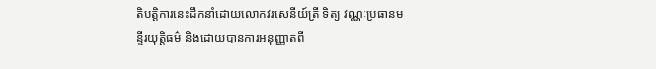តិបត្តិការនេះដឹកនាំដោយលោកវរសេនីយ៍ត្រី ទិត្យ វណ្ណៈប្រធានមន្ទីរយុត្តិធម៌ និងដោយបានការអនុញ្ញាតពី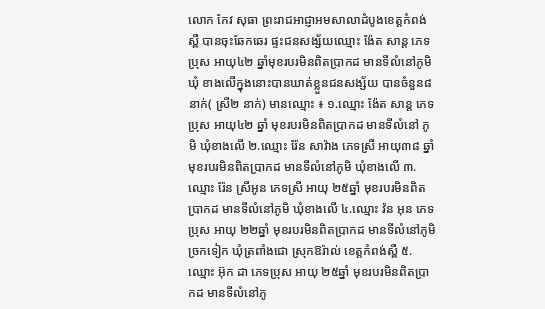លោក កែវ សុធា ព្រះរាជអាជ្ញាអមសាលាដំបូងខេត្តកំពង់ស្ពឺ បានចុះឆែកឆេរ ផ្ទះជនសង្ស័យឈ្មោះ ង៉ែត សាន្ត ភេទប្រុស អាយុ៤២ ឆ្នាំមុខរបរមិនពិតប្រាកដ មានទីលំនៅភូមិ ឃុំ ខាងលើក្នុងនោះបានឃាត់ខ្លួនជនសង្ស័យ បានចំនួន៨នាក់( ស្រី២ នាក់) មានឈ្មោះ ៖ ១.ឈ្មោះ ង៉ែត សាន្ត ភេទប្រុស អាយុ៤២ ឆ្នាំ មុខរបរមិនពិតប្រាកដ មានទីលំនៅ ភូមិ ឃុំខាងលើ ២.ឈ្មោះ រ៉ែន សាវ៉ាង ភេទស្រី អាយុ៣៨ ឆ្នាំ មុខរបរមិនពិតប្រាកដ មានទីលំនៅភូមិ ឃុំខាងលើ ៣.ឈ្មោះ រ៉ែន ស្រីអូន ភេទស្រី អាយុ ២៥ឆ្នាំ មុខរបរមិនពិតប្រាកដ មានទីលំនៅភូមិ ឃុំខាងលើ ៤.ឈ្មោះ វ៉ន អុន ភេទប្រុស អាយុ ២២ឆ្នាំ មុខរបរមិនពិតប្រាកដ មានទីលំនៅភូមិច្រកទៀក ឃុំត្រពាំងជោ ស្រុកឱរ៉ាល់ ខេត្តកំពង់ស្ពឺ ៥.ឈ្មោះ អ៊ុក ដា ភេទប្រុស អាយុ ២៥ឆ្នាំ មុខរបរមិនពិតប្រាកដ មានទីលំនៅភូ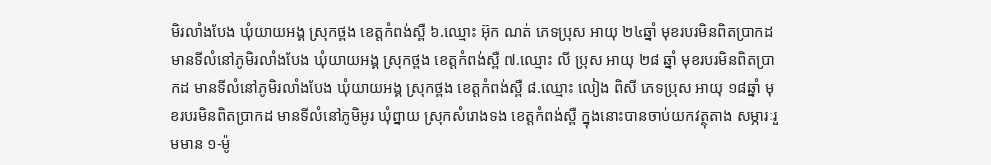មិរលាំងបែង ឃុំយាយអង្គ ស្រុកថ្ពង ខេត្តកំពង់ស្ពឺ ៦.ឈ្មោះ អ៊ុក ណត់ ភេទប្រុស អាយុ ២៤ឆ្នាំ មុខរបរមិនពិតប្រាកដ មានទីលំនៅភូមិរលាំងបែង ឃុំយាយអង្គ ស្រុកថ្ពង ខេត្តកំពង់ស្ពឺ ៧.ឈ្មោះ លី ប្រុស អាយុ ២៨ ឆ្នាំ មុខរបរមិនពិតប្រាកដ មានទីលំនៅភូមិរលាំងបែង ឃុំយាយអង្គ ស្រុកថ្ពង ខេត្តកំពង់ស្ពឺ ៨.ឈ្មោះ លៀង ពិសី ភេទប្រុស អាយុ ១៨ឆ្នាំ មុខរបរមិនពិតប្រាកដ មានទីលំនៅភូមិអូរ ឃុំព្នាយ ស្រុកសំរោងទង ខេត្តកំពង់ស្ពឺ ក្នុងនោះបានចាប់យកវត្ថុតាង សម្ភារៈរួមមាន ១-ម៉ូ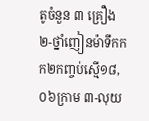តូចំនួន ៣ គ្រឿង ២-ថ្នាំញៀនម៉ាទឹកកក២កញ្ចប់ស្មើ១៨,០៦ក្រាម ៣-លុយ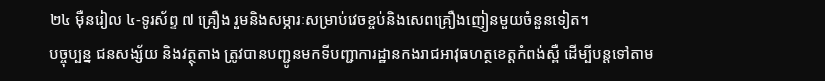២៤ ម៉ឺនរៀល ៤-ទូរស័ព្ទ ៧ គ្រឿង រួមនិងសម្ភារៈសម្រាប់វេចខ្ចប់និងសេពគ្រឿងញៀនមួយចំនួនទៀត។
បច្ចុប្បន្ន ជនសង្ស័យ និងវត្ថុតាង ត្រូវបានបញ្ជូនមកទីបញ្ជាការដ្ឋានកងរាជអាវុធហត្ថខេត្តកំពង់ស្ពឺ ដើម្បីបន្តទៅតាម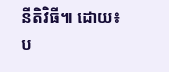នីតិវិធី៕ ដោយ៖ប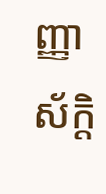ញ្ញាស័ក្តិ